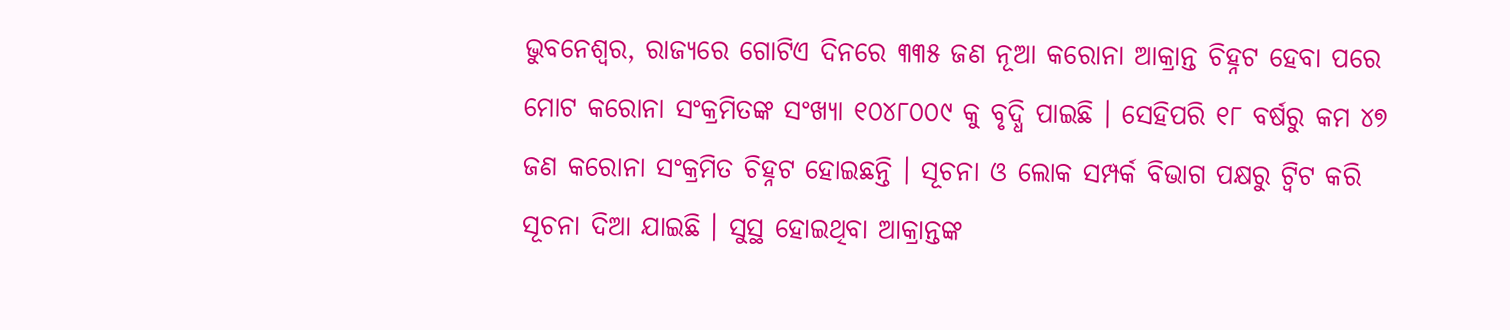ଭୁବନେଶ୍ୱର, ରାଜ୍ୟରେ ଗୋଟିଏ ଦିନରେ ୩୩୫ ଜଣ ନୂଆ କରୋନା ଆକ୍ରାନ୍ତ ଚିହ୍ନଟ ହେବା ପରେ ମୋଟ କରୋନା ସଂକ୍ରମିତଙ୍କ ସଂଖ୍ୟା ୧୦୪୮୦୦୯ କୁ ବୃଦ୍ଧି ପାଇଛି । ସେହିପରି ୧୮ ବର୍ଷରୁ କମ ୪୭ ଜଣ କରୋନା ସଂକ୍ରମିତ ଚିହ୍ନଟ ହୋଇଛନ୍ତି । ସୂଚନା ଓ ଲୋକ ସମ୍ପର୍କ ବିଭାଗ ପକ୍ଷରୁ ଟ୍ୱିଟ କରି ସୂଚନା ଦିଆ ଯାଇଛି । ସୁସ୍ଥ ହୋଇଥିବା ଆକ୍ରାନ୍ତଙ୍କ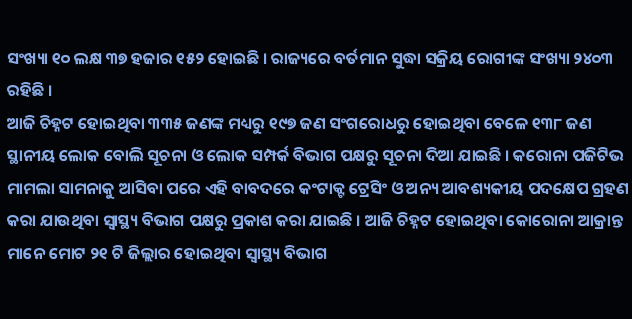ସଂଖ୍ୟା ୧୦ ଲକ୍ଷ ୩୭ ହଜାର ୧୫୨ ହୋଇଛି । ରାଜ୍ୟରେ ବର୍ତମାନ ସୁଦ୍ଧା ସକ୍ରିୟ ରୋଗୀଙ୍କ ସଂଖ୍ୟା ୨୪୦୩ ରହିଛି ।
ଆଜି ଚିହ୍ନଟ ହୋଇଥିବା ୩୩୫ ଜଣଙ୍କ ମଧ୍ୟରୁ ୧୯୭ ଜଣ ସଂଗରୋଧରୁ ହୋଇଥିବା ବେଳେ ୧୩୮ ଜଣ ସ୍ଥାନୀୟ ଲୋକ ବୋଲି ସୂଚନା ଓ ଲୋକ ସମ୍ପର୍କ ବିଭାଗ ପକ୍ଷରୁ ସୂଚନା ଦିଆ ଯାଇଛି । କରୋନା ପଜିଟିଭ ମାମଲା ସାମନାକୁ ଆସିବା ପରେ ଏହି ବାବଦରେ କଂଟାକ୍ଟ ଟ୍ରେସିଂ ଓ ଅନ୍ୟ ଆବଶ୍ୟକୀୟ ପଦକ୍ଷେପ ଗ୍ରହଣ କରା ଯାଉଥିବା ସ୍ୱାସ୍ଥ୍ୟ ବିଭାଗ ପକ୍ଷରୁ ପ୍ରକାଶ କରା ଯାଇଛି । ଆଜି ଚିହ୍ନଟ ହୋଇଥିବା କୋରୋନା ଆକ୍ରାନ୍ତ ମାନେ ମୋଟ ୨୧ ଟି ଜିଲ୍ଲାର ହୋଇଥିବା ସ୍ୱାସ୍ଥ୍ୟ ବିଭାଗ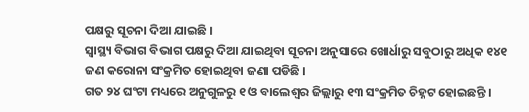ପକ୍ଷରୁ ସୂଚନା ଦିଆ ଯାଇଛି ।
ସ୍ୱାସ୍ଥ୍ୟ ବିଭାଗ ବିଭାଗ ପକ୍ଷରୁ ଦିଆ ଯାଇଥିବା ସୂଚନା ଅନୁସାରେ ଖୋର୍ଧାରୁ ସବୁଠାରୁ ଅଧିକ ୧୪୧ ଜଣ କରୋନା ସଂକ୍ରମିତ ହୋଇଥିବା ଜଣା ପଡିଛି ।
ଗତ ୨୪ ଘଂଟା ମଧ୍ୟରେ ଅନୁଗୁଳରୁ ୧ ଓ ବାଲେଶ୍ୱର ଜିଲ୍ଲାରୁ ୧୩ ସଂକ୍ରମିତ ଚିହ୍ନଟ ହୋଇଛନ୍ତି ।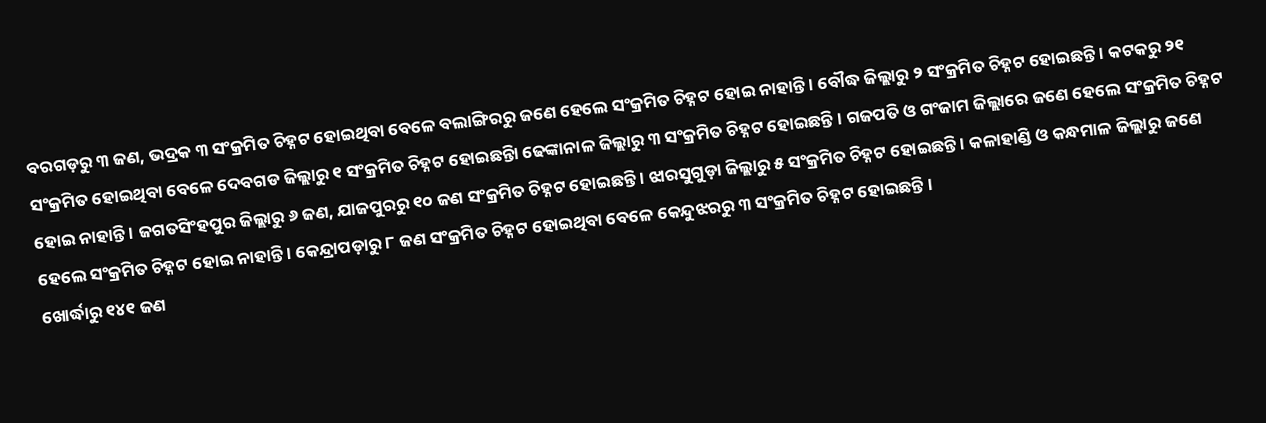ବରଗଡ଼ରୁ ୩ ଜଣ, ଭଦ୍ରକ ୩ ସଂକ୍ରମିତ ଚିହ୍ନଟ ହୋଇଥିବା ବେଳେ ବଲାଙ୍ଗିରରୁ ଜଣେ ହେଲେ ସଂକ୍ରମିତ ଚିହ୍ନଟ ହୋଇ ନାହାନ୍ତି । ବୌଦ୍ଧ ଜିଲ୍ଲାରୁ ୨ ସଂକ୍ରମିତ ଚିହ୍ନଟ ହୋଇଛନ୍ତି । କଟକରୁ ୨୧ ସଂକ୍ରମିତ ହୋଇଥିବା ବେଳେ ଦେବଗଡ ଜିଲ୍ଲାରୁ ୧ ସଂକ୍ରମିତ ଚିହ୍ନଟ ହୋଇଛନ୍ତିା ଢେଙ୍କାନାଳ ଜିଲ୍ଲାରୁ ୩ ସଂକ୍ରମିତ ଚିହ୍ନଟ ହୋଇଛନ୍ତି । ଗଜପତି ଓ ଗଂଜାମ ଜିଲ୍ଲାରେ ଜଣେ ହେଲେ ସଂକ୍ରମିତ ଚିହ୍ନଟ ହୋଇ ନାହାନ୍ତି । ଜଗତସିଂହପୁର ଜିଲ୍ଲାରୁ ୬ ଜଣ, ଯାଜପୁରରୁ ୧୦ ଜଣ ସଂକ୍ରମିତ ଚିହ୍ନଟ ହୋଇଛନ୍ତି । ଝାରସୁଗୁଡ଼ା ଜିଲ୍ଲାରୁ ୫ ସଂକ୍ରମିତ ଚିହ୍ନଟ ହୋଇଛନ୍ତି । କଳାହାଣ୍ଡି ଓ କନ୍ଧମାଳ ଜିଲ୍ଲାରୁ ଜଣେ ହେଲେ ସଂକ୍ରମିତ ଚିହ୍ନଟ ହୋଇ ନାହାନ୍ତି । କେନ୍ଦ୍ରାପଡ଼ାରୁ ୮ ଜଣ ସଂକ୍ରମିତ ଚିହ୍ନଟ ହୋଇଥିବା ବେଳେ କେନ୍ଦୁଝରରୁ ୩ ସଂକ୍ରମିତ ଚିହ୍ନଟ ହୋଇଛନ୍ତି ।
ଖୋର୍ଦ୍ଧାରୁ ୧୪୧ ଜଣ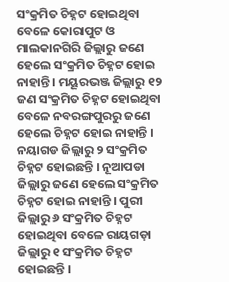ସଂକ୍ରମିତ ଚିହ୍ନଟ ହୋଇଥିବା ବେଳେ କୋରାପୁଟ ଓ ମାଲକାନଗିରି ଜିଲ୍ଲାରୁ ଜଣେ ହେଲେ ସଂକ୍ରମିତ ଚିହ୍ନଟ ହୋଇ ନାହାନ୍ତି । ମୟୂରଭଞ୍ଜ ଜିଲ୍ଲାରୁ ୧୨ ଜଣ ସଂକ୍ରମିତ ଚିହ୍ନଟ ହୋଇଥିବା ବେଳେ ନବରଙ୍ଗପୁରରୁ ଜଣେ ହେଲେ ଚିହ୍ନଟ ହୋଇ ନାହାନ୍ତି । ନୟାଗଡ ଜିଲ୍ଲାରୁ ୨ ସଂକ୍ରମିତ ଚିହ୍ନଟ ହୋଇଛନ୍ତି । ନୂଆପଡା ଜିଲ୍ଲାରୁ ଜଣେ ହେଲେ ସଂକ୍ରମିତ ଚିହ୍ନଟ ହୋଇ ନାହାନ୍ତି । ପୁରୀ ଜିଲ୍ଲାରୁ ୬ ସଂକ୍ରମିତ ଚିହ୍ନଟ ହୋଇଥିବା ବେଳେ ରାୟଗଡ଼ା ଜିଲ୍ଲାରୁ ୧ ସଂକ୍ରମିତ ଚିହ୍ନଟ ହୋଇଛନ୍ତି ।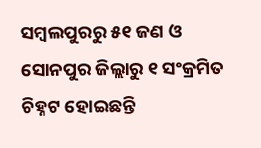ସମ୍ବଲପୁରରୁ ୫୧ ଜଣ ଓ ସୋନପୁର ଜିଲ୍ଲାରୁ ୧ ସଂକ୍ରମିତ ଚିହ୍ନଟ ହୋଇଛନ୍ତି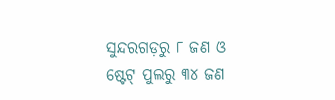ସୁନ୍ଦରଗଡ଼ରୁ ୮ ଜଣ ଓ ଷ୍ଟେଟ୍ ପୁଲରୁ ୩୪ ଜଣ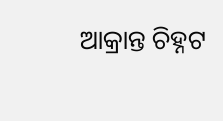ଆକ୍ରାନ୍ତ ଚିହ୍ନଟ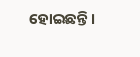ହୋଇଛନ୍ତି ।